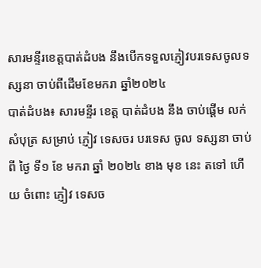សារមន្ទីរខេត្តបាត់ដំបង នឹងបើកទទួលភ្ញៀវបរទេសចូលទស្សនា ចាប់ពីដើមខែមករា ឆ្នាំ២០២៤
បាត់ដំបង៖ សារមន្ទីរ ខេត្ត បាត់ដំបង នឹង ចាប់ផ្ដើម លក់ សំបុត្រ សម្រាប់ ភ្ញៀវ ទេសចរ បរទេស ចូល ទស្សនា ចាប់ពី ថ្ងៃ ទី១ ខែ មករា ឆ្នាំ ២០២៤ ខាង មុខ នេះ តទៅ ហើយ ចំពោះ ភ្ញៀវ ទេសច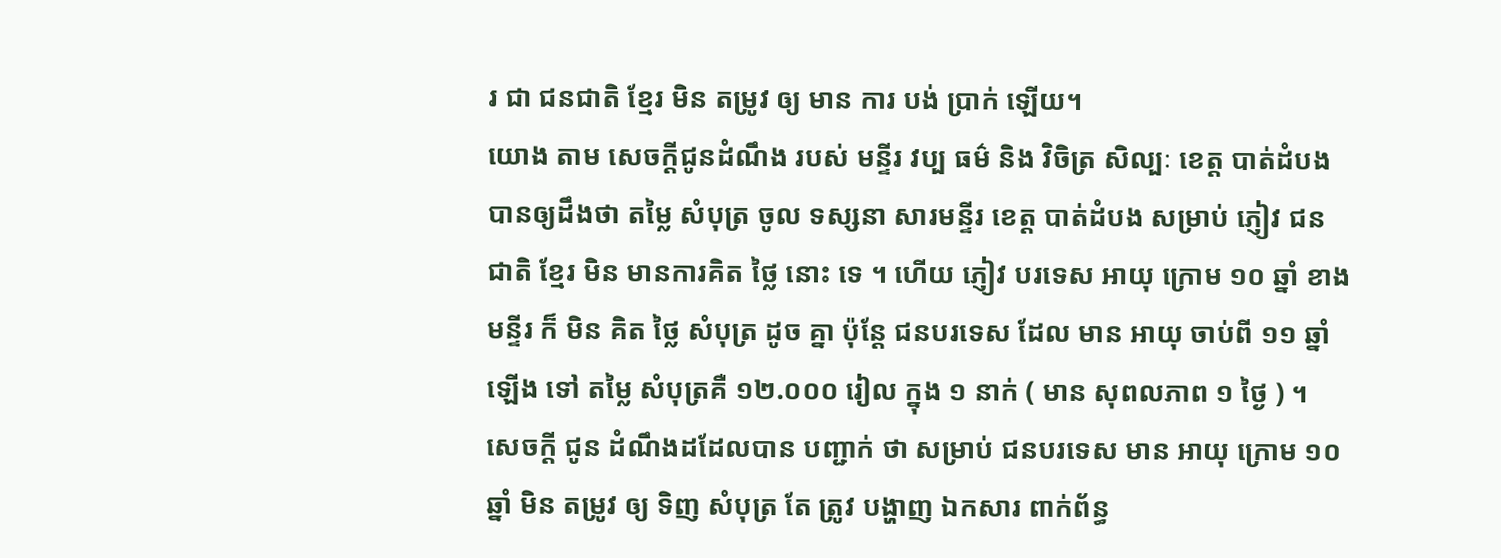រ ជា ជនជាតិ ខ្មែរ មិន តម្រូវ ឲ្យ មាន ការ បង់ ប្រាក់ ឡើយ។
យោង តាម សេចក្ដីជូនដំណឹង របស់ មន្ទីរ វប្ប ធម៌ និង វិចិត្រ សិល្បៈ ខេត្ត បាត់ដំបង បានឲ្យដឹងថា តម្លៃ សំបុត្រ ចូល ទស្សនា សារមន្ទីរ ខេត្ត បាត់ដំបង សម្រាប់ ភ្ញៀវ ជនជាតិ ខ្មែរ មិន មានការគិត ថ្លៃ នោះ ទេ ។ ហើយ ភ្ញៀវ បរទេស អាយុ ក្រោម ១០ ឆ្នាំ ខាង មន្ទីរ ក៏ មិន គិត ថ្លៃ សំបុត្រ ដូច គ្នា ប៉ុន្តែ ជនបរទេស ដែល មាន អាយុ ចាប់ពី ១១ ឆ្នាំ ឡើង ទៅ តម្លៃ សំបុត្រគឺ ១២.០០០ រៀល ក្នុង ១ នាក់ ( មាន សុពលភាព ១ ថ្ងៃ ) ។
សេចក្ដី ជូន ដំណឹងដដែលបាន បញ្ជាក់ ថា សម្រាប់ ជនបរទេស មាន អាយុ ក្រោម ១០ ឆ្នាំ មិន តម្រូវ ឲ្យ ទិញ សំបុត្រ តែ ត្រូវ បង្ហាញ ឯកសារ ពាក់ព័ន្ធ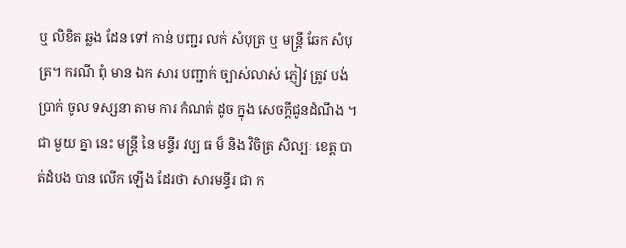ឬ លិខិត ឆ្លង ដែន ទៅ កាន់ បញ្ជរ លក់ សំបុត្រ ឬ មន្ត្រី ឆែក សំបុត្រ។ ករណី ពុំ មាន ឯក សារ បញ្ជាក់ ច្បាស់លាស់ ភ្ញៀវ ត្រូវ បង់ ប្រាក់ ចូល ទស្សនា តាម ការ កំណត់ ដូច ក្នុង សេចក្ដីជូនដំណឹង ។
ជា មួយ គ្នា នេះ មន្ត្រី នៃ មន្ទីរ វប្ប ធ ម៏ និង វិចិត្រ សិល្បៈ ខេត្ត បាត់ដំបង បាន លើក ឡើង ដែរថា សារមន្ទីរ ជា ក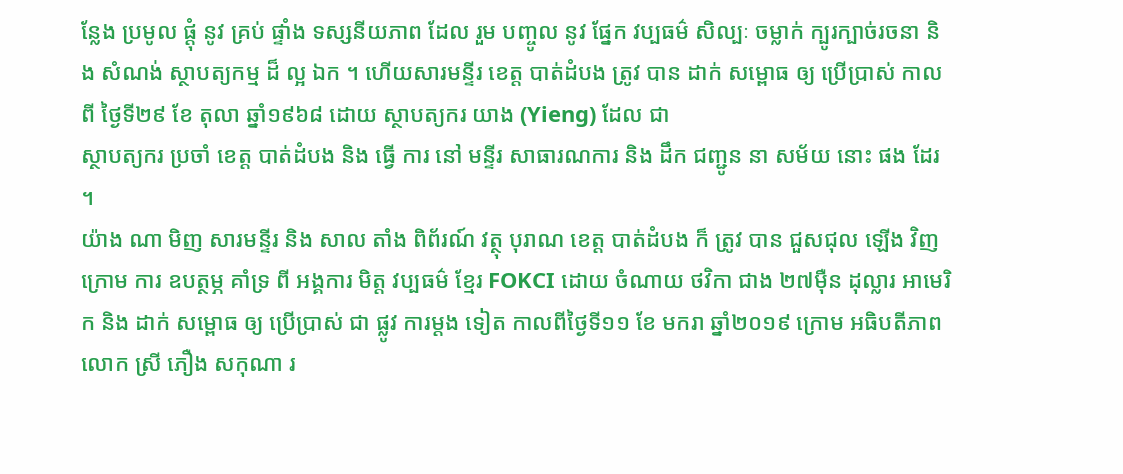ន្លែង ប្រមូល ផ្តុំ នូវ គ្រប់ ផ្ទាំង ទស្សនីយភាព ដែល រួម បញ្ចូល នូវ ផ្នែក វប្បធម៌ សិល្បៈ ចម្លាក់ ក្បូរក្បាច់រចនា និង សំណង់ ស្ថាបត្យកម្ម ដ៏ ល្អ ឯក ។ ហើយសារមន្ទីរ ខេត្ត បាត់ដំបង ត្រូវ បាន ដាក់ សម្ពោធ ឲ្យ ប្រើប្រាស់ កាលពី ថ្ងៃទី២៩ ខែ តុលា ឆ្នាំ១៩៦៨ ដោយ ស្ថាបត្យករ យាង (Yieng) ដែល ជា
ស្ថាបត្យករ ប្រចាំ ខេត្ត បាត់ដំបង និង ធ្វើ ការ នៅ មន្ទីរ សាធារណការ និង ដឹក ជញ្ជូន នា សម័យ នោះ ផង ដែរ ។
យ៉ាង ណា មិញ សារមន្ទីរ និង សាល តាំង ពិព័រណ៍ វត្ថុ បុរាណ ខេត្ត បាត់ដំបង ក៏ ត្រូវ បាន ជួសជុល ឡើង វិញ ក្រោម ការ ឧបត្ថម្ភ គាំទ្រ ពី អង្គការ មិត្ត វប្បធម៌ ខ្មែរ FOKCI ដោយ ចំណាយ ថវិកា ជាង ២៧ម៉ឺន ដុល្លារ អាមេរិក និង ដាក់ សម្ពោធ ឲ្យ ប្រើប្រាស់ ជា ផ្លូវ ការម្ដង ទៀត កាលពីថ្ងៃទី១១ ខែ មករា ឆ្នាំ២០១៩ ក្រោម អធិបតីភាព លោក ស្រី ភឿង សកុណា រ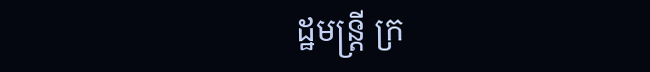ដ្ឋមន្ត្រី ក្រ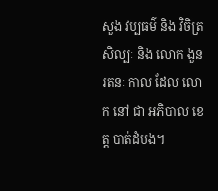សួង វប្បធម៌ និង វិចិត្រសិល្បៈ និង លោក ងួន រតនៈ កាល ដែល លោក នៅ ជា អភិបាល ខេត្ត បាត់ដំបង។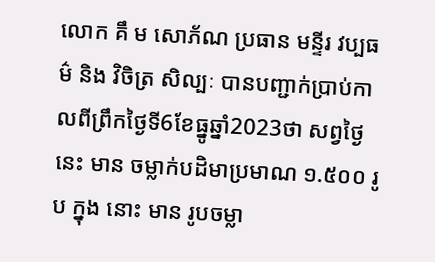លោក គឹ ម សោភ័ណ ប្រធាន មន្ទីរ វប្បធម៌ និង វិចិត្រ សិល្បៈ បានបញ្ជាក់ប្រាប់កាលពីព្រឹកថ្ងៃទី6ខែធ្នូឆ្នាំ2023ថា សព្វថ្ងៃ នេះ មាន ចម្លាក់បដិមាប្រមាណ ១.៥០០ រូប ក្នុង នោះ មាន រូបចម្លា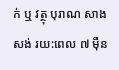ក់ ឬ វត្ថុ បុរាណ សាងសង់ រយ:ពេល ៧ ម៉ឺន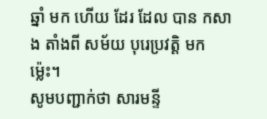ឆ្នាំ មក ហើយ ដែរ ដែល បាន កសាង តាំងពី សម័យ បុរេប្រវត្តិ មក ម្ល៉េះ។
សូមបញ្ជាក់ថា សារមន្ទី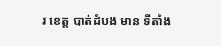រ ខេត្ត បាត់ដំបង មាន ទីតាំង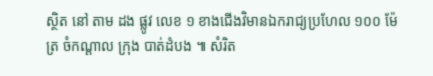ស្ថិត នៅ តាម ដង ផ្លូវ លេខ ១ ខាងជើងវិមានឯករាជ្យប្រហែល ១០០ ម៉ែត្រ ចំកណ្ដាល ក្រុង បាត់ដំបង ៕ សំរិត